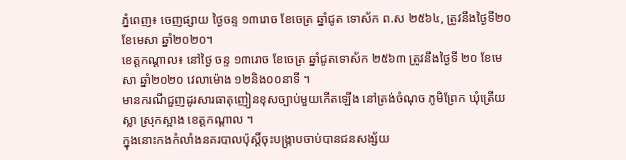ភ្នំពេញ៖ ចេញផ្សាយ ថ្ងៃចន្ទ ១៣រោច ខែចេត្រ ឆ្នាំជូត ទោស័ក ព.ស ២៥៦៤, ត្រូវនឹងថ្ងៃទី២០ ខែមេសា ឆ្នាំ២០២០។
ខេត្តកណ្តាល៖ នៅថ្ងៃ ចន្ទ ១៣រោច ខែចេត្រ ឆ្នាំជូតទោស័ក ២៥៦៣ ត្រូវនឹងថ្ងៃទី ២០ ខែមេសា ឆ្នាំ២០២០ វេលាម៉ោង ១២និង០០នាទី ។
មានករណីជួញដូរសារធាតុញៀនខុសច្បាប់មួយកើតឡើង នៅត្រង់ចំណុច ភូមិព្រែក ឃុំត្រើយស្លា ស្រុកស្អាង ខេត្តកណ្តាល ។
ក្នុងនោះកងកំលាំងនគរបាលប៉ុស្តិ៍ចុះបង្ក្រាបចាប់បានជនសង្ស័យ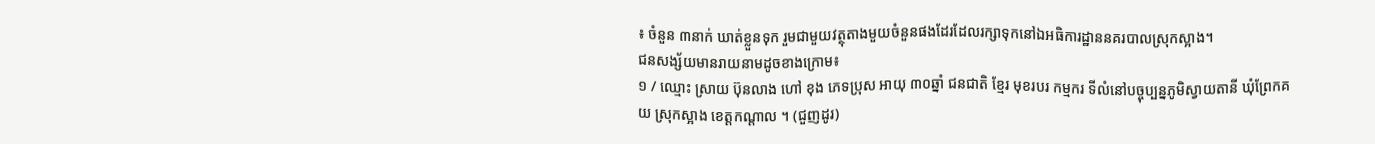៖ ចំនួន ៣នាក់ ឃាត់ខ្លួនទុក រួមជាមួយវត្ថុតាងមួយចំនួនផងដែរដែលរក្សាទុកនៅឯអធិការដ្ឋាននគរបាលស្រុកស្អាង។
ជនសង្ស័យមានរាយនាមដូចខាងក្រោម៖
១ / ឈ្មោះ ស្រាយ ប៊ុនលាង ហៅ ខុង ភេទប្រុស អាយុ ៣០ឆ្នាំ ជនជាតិ ខ្មែរ មុខរបរ កម្មករ ទីលំនៅបច្ចុប្បន្នភូមិស្វាយតានី ឃុំព្រែកគយ ស្រុកស្អាង ខេត្តកណ្តាល ។ (ជួញដូរ)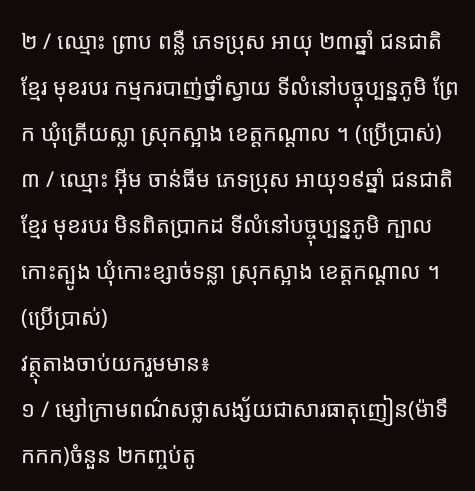២ / ឈ្មោះ ព្រាប ពន្លឺ ភេទប្រុស អាយុ ២៣ឆ្នាំ ជនជាតិ ខ្មែរ មុខរបរ កម្មករបាញ់ថ្នាំស្វាយ ទីលំនៅបច្ចុប្បន្នភូមិ ព្រែក ឃុំត្រើយស្លា ស្រុកស្អាង ខេត្តកណ្តាល ។ (ប្រើប្រាស់)
៣ / ឈ្មោះ អ៊ីម ចាន់ធីម ភេទប្រុស អាយុ១៩ឆ្នាំ ជនជាតិ ខ្មែរ មុខរបរ មិនពិតប្រាកដ ទីលំនៅបច្ចុប្បន្នភូមិ ក្បាលកោះត្បូង ឃុំកោះខ្សាច់ទន្លា ស្រុកស្អាង ខេត្តកណ្តាល ។ (ប្រើប្រាស់)
វត្ថុតាងចាប់យករួមមាន៖
១ / ម្សៅក្រាមពណ៌សថ្លាសង្ស័យជាសារធាតុញៀន(ម៉ាទឹកកក)ចំនួន ២កញ្ចប់តូ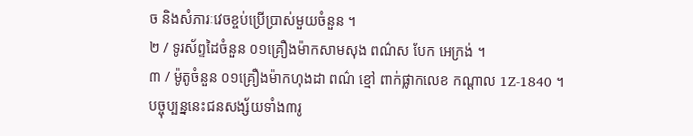ច និងសំភារៈវេចខ្ចប់ប្រើប្រាស់មួយចំនួន ។
២ / ទូរស័ព្ទដៃចំនួន ០១គ្រឿងម៉ាកសាមសុង ពណ៌ស បែក អេក្រង់ ។
៣ / ម៉ូតូចំនួន ០១គ្រឿងម៉ាកហុងដា ពណ៌ ខ្មៅ ពាក់ផ្លាកលេខ កណ្តាល 1Z-1840 ។
បច្ចុប្បន្ននេះជនសង្ស័យទាំង៣រូ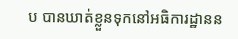ប បានឃាត់ខ្លួនទុកនៅអធិការដ្ឋានន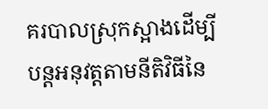គរបាលស្រុកស្អាងដើម្បីបន្ដអនុវត្ដតាមនីតិវិធីនៃ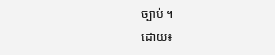ច្បាប់ ។
ដោយ៖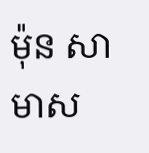ម៉ុន សាមាស